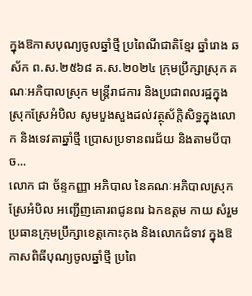ក្នុងឱកាសបុណ្យចូលឆ្នាំថ្មី ប្រពៃណីជាតិខ្មែរ ឆ្នាំរោង ឆស័ក ព.ស.២៥៦៨ គ.ស.២០២៤ ក្រុមប្រឹក្សាស្រុក គណៈអភិបាលស្រុក មន្ត្រីរាជការ និងប្រជាពលរដ្ឋក្នុងស្រុកស្រែអំបិល សូមបួងសួងដល់វត្ថុស័ក្តិសិទ្ធក្នុងលោក និងទេវតាឆ្នាំថ្មី ប្រោសប្រទានពរជ័យ និងតាមបីបាច...
លោក ជា ច័ន្ទកញ្ញា អភិបាល នៃគណៈអភិបាលស្រុកស្រែអំបិល អញ្ជើញគោរពជូនពរ ឯកឧត្តម កាយ សំរួម ប្រធានក្រុមប្រឹក្សាខេត្តកោះកុង និងលោកជំទាវ ក្នុងឱកាសពិធីបុណ្យចូលឆ្នាំថ្មី ប្រពៃ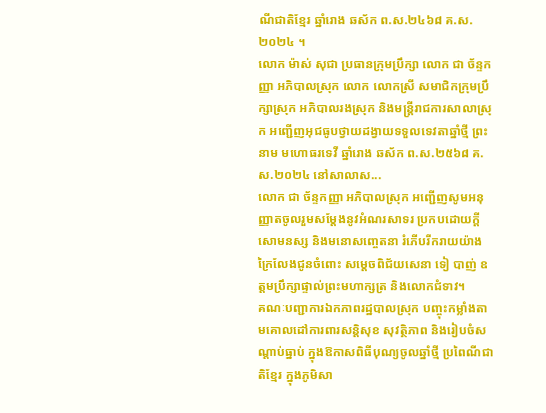ណីជាតិខ្មែរ ឆ្នាំរោង ឆស័ក ព.ស.២៤៦៨ គ.ស.២០២៤ ។
លោក ម៉ាស់ សុជា ប្រធានក្រុមប្រឹក្សា លោក ជា ច័ន្ទកញ្ញា អភិបាលស្រុក លោក លោកស្រី សមាជិកក្រុមប្រឹក្សាស្រុក អភិបាលរងស្រុក និងមន្ត្រីរាជការសាលាស្រុក អញ្ជើញអុជធូបថ្វាយដង្វាយទទួលទេវតាឆ្នាំថ្មី ព្រះនាម មហោធរទេវី ឆ្នាំរោង ឆស័ក ព.ស.២៥៦៨ គ.ស.២០២៤ នៅសាលាស...
លោក ជា ច័ន្ទកញ្ញា អភិបាលស្រុក អញ្ជើញសូមអនុញ្ញាតចូលរួមសម្តែងនូវអំណរសាទរ ប្រកបដោយក្តីសោមនស្ស និងមនោសញ្ចេតនា រំភើបរីករាយយ៉ាងក្រៃលែងជូនចំពោះ សម្តេចពិជ័យសេនា ទៀ បាញ់ ឧត្តមប្រឹក្សាផ្ទាល់ព្រះមហាក្សត្រ និងលោកជំទាវ។
គណៈបញ្ជាការឯកភាពរដ្ឋបាលស្រុក បញ្ចុះកម្លាំងតាមគោលដៅការពារសន្តិសុខ សុវត្ថិភាព និងរៀបចំសណ្តាប់ធ្នាប់ ក្នុងឱកាសពិធីបុណ្យចូលឆ្នាំថ្មី ប្រពៃណីជាតិខ្មែរ ក្នុងភូមិសា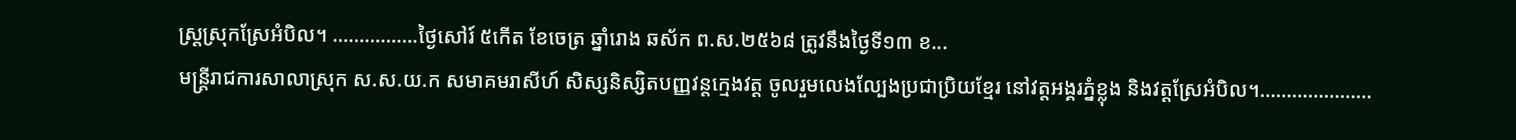ស្រ្តស្រុកស្រែអំបិល។ …………….ថ្ងៃសៅរ៍ ៥កើត ខែចេត្រ ឆ្នាំរោង ឆស័ក ព.ស.២៥៦៨ ត្រូវនឹងថ្ងៃទី១៣ ខ...
មន្ត្រីរាជការសាលាស្រុក ស.ស.យ.ក សមាគមរាសីហ៍ សិស្សនិស្សិតបញ្ញវន្តក្មេងវត្ត ចូលរួមលេងល្បែងប្រជាប្រិយខ្មែរ នៅវត្តអង្គរភ្នំខ្លុង និងវត្តស្រែអំបិល។…………………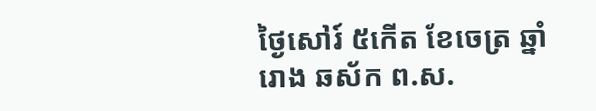ថ្ងៃសៅរ៍ ៥កើត ខែចេត្រ ឆ្នាំរោង ឆស័ក ព.ស.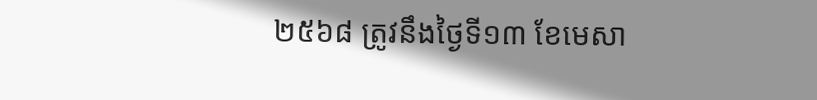២៥៦៨ ត្រូវនឹងថ្ងៃទី១៣ ខែមេសា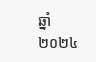ឆ្នាំ២០២៤